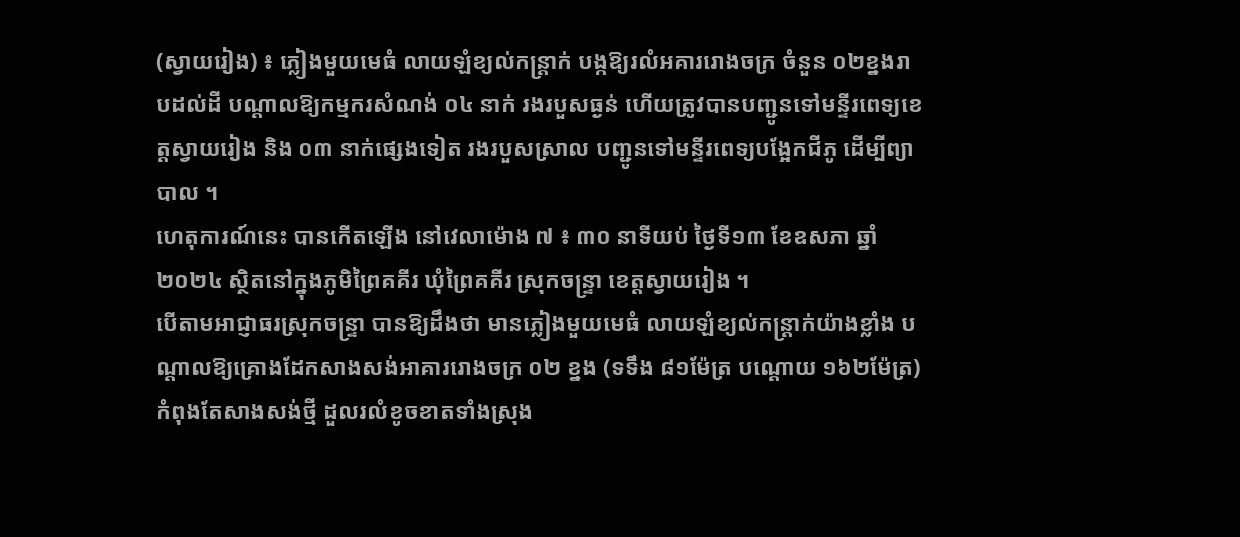(ស្វាយរៀង) ៖ ភ្លៀងមួយមេធំ លាយឡំខ្យល់កន្ត្រាក់ បង្កឱ្យរលំអគាររោងចក្រ ចំនួន ០២ខ្នងរាបដល់ដី បណ្តាលឱ្យកម្មករសំណង់ ០៤ នាក់ រងរបួសធ្ងន់ ហើយត្រូវបានបញ្ជូនទៅមន្ទីរពេទ្យខេត្តស្វាយរៀង និង ០៣ នាក់ផ្សេងទៀត រងរបួសស្រាល បញ្ជូនទៅមន្ទីរពេទ្យបង្អែកជីភូ ដើម្បីព្យាបាល ។
ហេតុការណ៍នេះ បានកើតឡើង នៅវេលាម៉ោង ៧ ៖ ៣០ នាទីយប់ ថ្ងៃទី១៣ ខែឧសភា ឆ្នាំ២០២៤ ស្ថិតនៅក្នុងភូមិព្រៃគគីរ ឃុំព្រៃគគីរ ស្រុកចន្ទ្រា ខេត្តស្វាយរៀង ។
បើតាមអាជ្ញាធរស្រុកចន្ទ្រា បានឱ្យដឹងថា មានភ្លៀងមួយមេធំ លាយឡំខ្យល់កន្ត្រាក់យ៉ាងខ្លាំង បណ្តាលឱ្យគ្រោងដែកសាងសង់អាគាររោងចក្រ ០២ ខ្នង (ទទឹង ៨១ម៉ែត្រ បណ្ដោយ ១៦២ម៉ែត្រ) កំពុងតែសាងសង់ថ្មី ដួលរលំខូចខាតទាំងស្រុង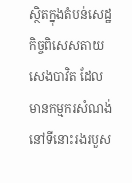ស្ថិតក្នុងតំបន់សេដ្ឋកិច្ចពិសេសតាយសេងបាវិត ដែលមានកម្មករសំណង់នៅទីនោះរងរបួស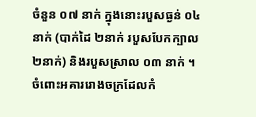ចំនួន ០៧ នាក់ ក្នុងនោះរបួសធ្ងន់ ០៤ នាក់ (បាក់ដៃ ២នាក់ របួសបែកក្បាល ២នាក់) និងរបួសស្រាល ០៣ នាក់ ។
ចំពោះអគាររោងចក្រដែលកំ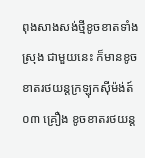ពុងសាងសង់ថ្មីខូចខាតទាំងស្រុង ជាមួយនេះ ក៏មានខូចខាតរថយន្តក្រឡុកស៊ីម៉ង់ត៍ ០៣ គ្រឿង ខូចខាតរថយន្ត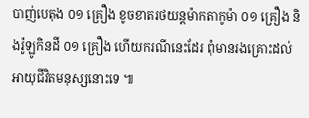បាញ់បេតុង ០១ គ្រឿង ខូចខាតរថយន្តម៉ាកតាកូម៉ា ០១ គ្រឿង និងរ៉ូឡូកិនដី ០១ គ្រឿង ហើយករណីនេះដែរ ពុំមានរងគ្រោះដល់អាយុជីវិតមនុស្សនោះទេ ៕